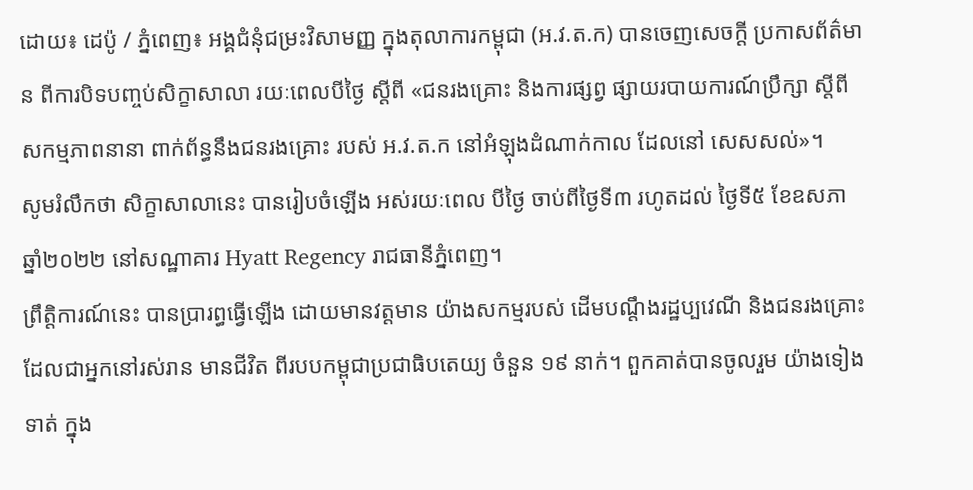ដោយ៖ ដេប៉ូ / ភ្នំពេញ៖ អង្គជំនុំជម្រះវិសាមញ្ញ ក្នុងតុលាការកម្ពុជា (អ.វ.ត.ក) បានចេញសេចក្តី ប្រកាសព័ត៌មាន ពីការបិទបញ្ចប់សិក្ខាសាលា រយៈពេលបីថ្ងៃ ស្តីពី «ជនរងគ្រោះ និងការផ្សព្វ ផ្សាយរបាយការណ៍ប្រឹក្សា ស្តីពីសកម្មភាពនានា ពាក់ព័ន្ធនឹងជនរងគ្រោះ របស់ អ.វ.ត.ក នៅអំឡុងដំណាក់កាល ដែលនៅ សេសសល់»។
សូមរំលឹកថា សិក្ខាសាលានេះ បានរៀបចំឡើង អស់រយៈពេល បីថ្ងៃ ចាប់ពីថ្ងៃទី៣ រហូតដល់ ថ្ងៃទី៥ ខែឧសភា ឆ្នាំ២០២២ នៅសណ្ឋាគារ Hyatt Regency រាជធានីភ្នំពេញ។
ព្រឹត្តិការណ៍នេះ បានប្រារព្ធធ្វើឡើង ដោយមានវត្តមាន យ៉ាងសកម្មរបស់ ដើមបណ្តឹងរដ្ឋប្បវេណី និងជនរងគ្រោះ ដែលជាអ្នកនៅរស់រាន មានជីវិត ពីរបបកម្ពុជាប្រជាធិបតេយ្យ ចំនួន ១៩ នាក់។ ពួកគាត់បានចូលរួម យ៉ាងទៀង ទាត់ ក្នុង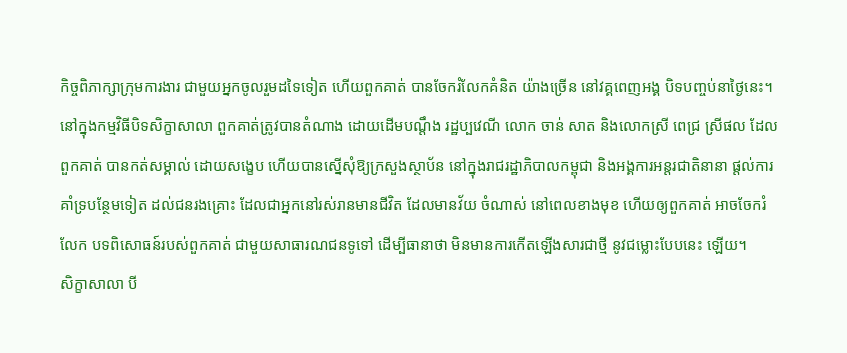កិច្ចពិភាក្សាក្រុមការងារ ជាមួយអ្នកចូលរួមដទៃទៀត ហើយពួកគាត់ បានចែករំលែកគំនិត យ៉ាងច្រើន នៅវគ្គពេញអង្គ បិទបញ្ចប់នាថ្ងៃនេះ។
នៅក្នុងកម្មវិធីបិទសិក្ខាសាលា ពួកគាត់ត្រូវបានតំណាង ដោយដើមបណ្តឹង រដ្ឋប្បវេណី លោក ចាន់ សាត និងលោកស្រី ពេជ្រ ស្រីផល ដែលពួកគាត់ បានកត់សម្គាល់ ដោយសង្ខេប ហើយបានស្នើសុំឱ្យក្រសួងស្ថាប័ន នៅក្នុងរាជរដ្ឋាភិបាលកម្ពុជា និងអង្គការអន្តរជាតិនានា ផ្តល់ការគាំទ្របន្ថែមទៀត ដល់ជនរងគ្រោះ ដែលជាអ្នកនៅរស់រានមានជីវិត ដែលមានវ័យ ចំណាស់ នៅពេលខាងមុខ ហើយឲ្យពួកគាត់ អាចចែករំលែក បទពិសោធន៍របស់ពួកគាត់ ជាមួយសាធារណជនទូទៅ ដើម្បីធានាថា មិនមានការកើតឡើងសារជាថ្មី នូវជម្លោះបែបនេះ ឡើយ។
សិក្ខាសាលា បី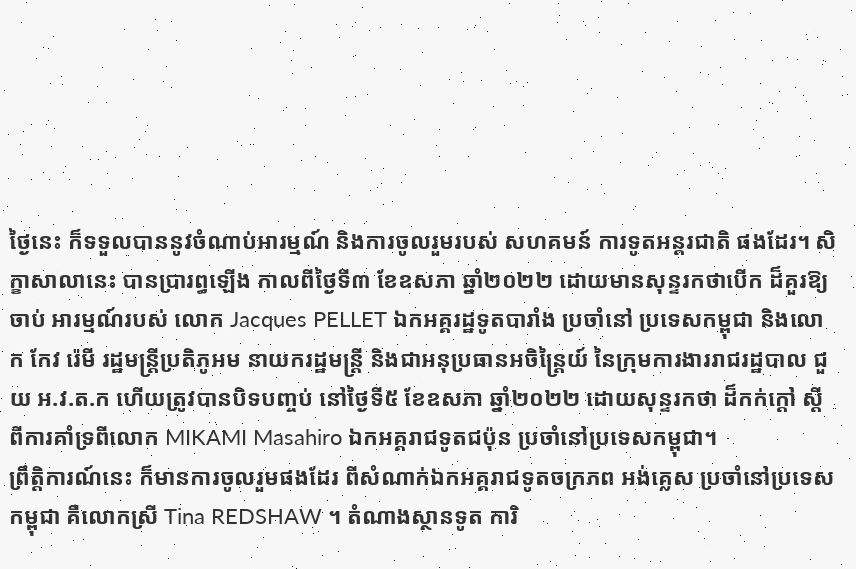ថ្ងៃនេះ ក៏ទទួលបាននូវចំណាប់អារម្មណ៍ និងការចូលរួមរបស់ សហគមន៍ ការទូតអន្តរជាតិ ផងដែរ។ សិក្ខាសាលានេះ បានប្រារព្ធឡើង កាលពីថ្ងៃទី៣ ខែឧសភា ឆ្នាំ២០២២ ដោយមានសុន្ទរកថាបើក ដ៏គួរឱ្យចាប់ អារម្មណ៍របស់ លោក Jacques PELLET ឯកអគ្គរដ្ឋទូតបារាំង ប្រចាំនៅ ប្រទេសកម្ពុជា និងលោក កែវ រ៉េមី រដ្ឋមន្ត្រីប្រតិភូអម នាយករដ្ឋមន្ត្រី និងជាអនុប្រធានអចិន្ត្រៃយ៍ នៃក្រុមការងាររាជរដ្ឋបាល ជួយ អ.វ.ត.ក ហើយត្រូវបានបិទបញ្ចប់ នៅថ្ងៃទី៥ ខែឧសភា ឆ្នាំ២០២២ ដោយសុន្ទរកថា ដ៏កក់ក្តៅ ស្តីពីការគាំទ្រពីលោក MIKAMI Masahiro ឯកអគ្គរាជទូតជប៉ុន ប្រចាំនៅប្រទេសកម្ពុជា។
ព្រឹត្តិការណ៍នេះ ក៏មានការចូលរួមផងដែរ ពីសំណាក់ឯកអគ្គរាជទូតចក្រភព អង់គ្លេស ប្រចាំនៅប្រទេសកម្ពុជា គឺលោកស្រី Tina REDSHAW ។ តំណាងស្ថានទូត ការិ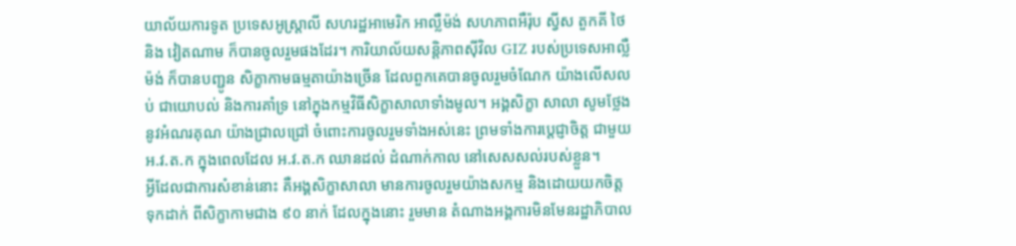យាល័យការទូត ប្រទេសអូស្ត្រាលី សហរដ្ឋអាមេរិក អាល្លឺម៉ង់ សហភាពអឺរ៉ុប ស្វីស តួកគី ថៃ និង វៀតណាម ក៏បានចូលរួមផងដែរ។ ការិយាល័យសន្តិភាពស៊ីវិល GIZ របស់ប្រទេសអាល្លឺម៉ង់ ក៏បានបញ្ជូន សិក្ខាកាមធម្មតាយ៉ាងច្រើន ដែលពួកគេបានចូលរួមចំណែក យ៉ាងលើសលប់ ជាយោបល់ និងការគាំទ្រ នៅក្នុងកម្មវិធីសិក្ខាសាលាទាំងមូល។ អង្គសិក្ខា សាលា សូមថ្លែងនូវអំណរគុណ យ៉ាងជ្រាលជ្រៅ ចំពោះការចូលរួមទាំងអស់នេះ ព្រមទាំងការប្តេជ្ញាចិត្ត ជាមួយ អ.វ.ត.ក ក្នុងពេលដែល អ.វ.ត.ក ឈានដល់ ដំណាក់កាល នៅសេសសល់របស់ខ្លួន។
អ្វីដែលជាការសំខាន់នោះ គឺអង្គសិក្ខាសាលា មានការចូលរួមយ៉ាងសកម្ម និងដោយយកចិត្ត ទុកដាក់ ពីសិក្ខាកាមជាង ៩០ នាក់ ដែលក្នុងនោះ រួមមាន តំណាងអង្គការមិនមែនរដ្ឋាភិបាល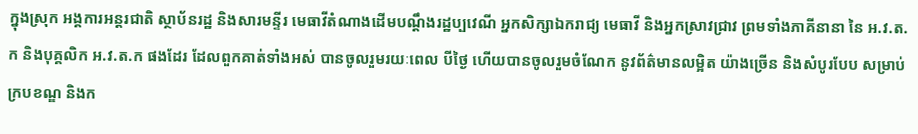ក្នុងស្រុក អង្គការអន្តរជាតិ ស្ថាប័នរដ្ឋ និងសារមន្ទីរ មេធាវីតំណាងដើមបណ្តឹងរដ្ឋប្បវេណី អ្នកសិក្សាឯករាជ្យ មេធាវី និងអ្នកស្រាវជ្រាវ ព្រមទាំងភាគីនានា នៃ អ.វ.ត.ក និងបុគ្គលិក អ.វ.ត.ក ផងដែរ ដែលពួកគាត់ទាំងអស់ បានចូលរួមរយៈពេល បីថ្ងៃ ហើយបានចូលរួមចំណែក នូវព័ត៌មានលម្អិត យ៉ាងច្រើន និងសំបូរបែប សម្រាប់ក្របខណ្ឌ និងក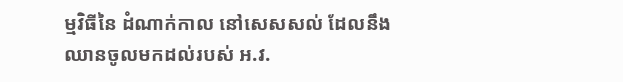ម្មវិធីនៃ ដំណាក់កាល នៅសេសសល់ ដែលនឹងឈានចូលមកដល់របស់ អ.វ.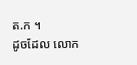ត.ក ។
ដូចដែល លោក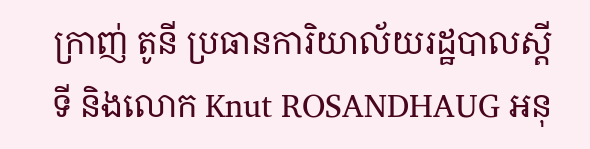ក្រាញ់ តូនី ប្រធានការិយាល័យរដ្ឋបាលស្តីទី និងលោក Knut ROSANDHAUG អនុ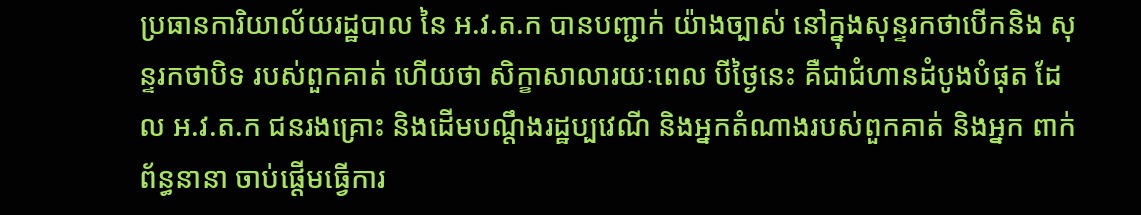ប្រធានការិយាល័យរដ្ឋបាល នៃ អ.វ.ត.ក បានបញ្ជាក់ យ៉ាងច្បាស់ នៅក្នុងសុន្ទរកថាបើកនិង សុន្ទរកថាបិទ របស់ពួកគាត់ ហើយថា សិក្ខាសាលារយៈពេល បីថ្ងៃនេះ គឺជាជំហានដំបូងបំផុត ដែល អ.វ.ត.ក ជនរងគ្រោះ និងដើមបណ្តឹងរដ្ឋប្បវេណី និងអ្នកតំណាងរបស់ពួកគាត់ និងអ្នក ពាក់ព័ន្ធនានា ចាប់ផ្តើមធ្វើការ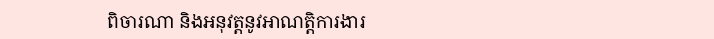ពិចារណា និងអនុវត្តនូវអាណត្តិការងារ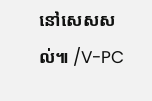នៅសេសសល់៕ /V-PC